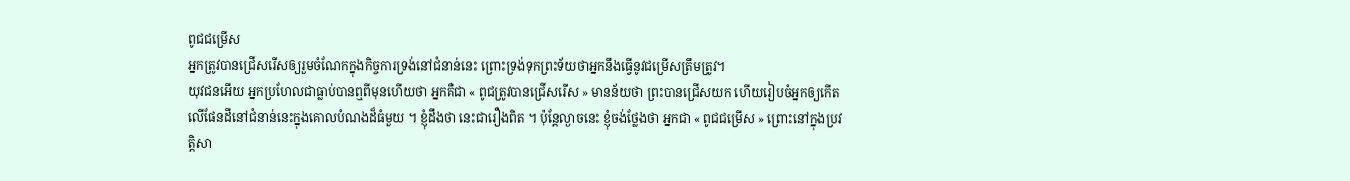ពូជជម្រើស
អ្នកត្រូវបានជ្រើសរើសឲ្យរួមចំណែកក្នុងកិច្ចការទ្រង់នៅជំនាន់នេះ ព្រោះទ្រង់ទុកព្រះទ័យថាអ្នកនឹងធ្វើនូវជម្រើសត្រឹមត្រូវ។
យុវជនអើយ អ្នកប្រហែលជាធ្លាប់បានឮពីមុនហើយថា អ្នកគឺជា « ពូជត្រូវបានជ្រើសរើស » មានន័យថា ព្រះបានជ្រើសយក ហើយរៀបចំអ្នកឲ្យកើតលើផែនដីនៅជំនាន់នេះក្នុងគោលបំណងដ៏ធំមួយ ។ ខ្ញុំដឹងថា នេះជារឿងពិត ។ ប៉ុន្តែល្ងាចនេះ ខ្ញុំចង់ថ្លែងថា អ្នកជា « ពូជជម្រើស » ព្រោះនៅក្នុងប្រវត្តិសា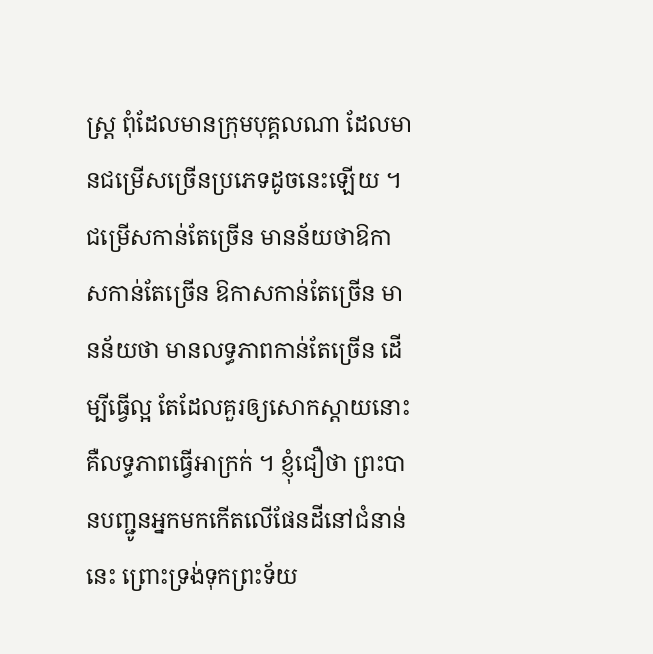ស្ត្រ ពុំដែលមានក្រុមបុគ្គលណា ដែលមានជម្រើសច្រើនប្រភេទដូចនេះឡើយ ។ ជម្រើសកាន់តែច្រើន មានន័យថាឱកាសកាន់តែច្រើន ឱកាសកាន់តែច្រើន មានន័យថា មានលទ្ធភាពកាន់តែច្រើន ដើម្បីធ្វើល្អ តែដែលគួរឲ្យសោកស្ដាយនោះ គឺលទ្ធភាពធ្វើអាក្រក់ ។ ខ្ញុំជឿថា ព្រះបានបញ្ជូនអ្នកមកកើតលើផែនដីនៅជំនាន់នេះ ព្រោះទ្រង់ទុកព្រះទ័យ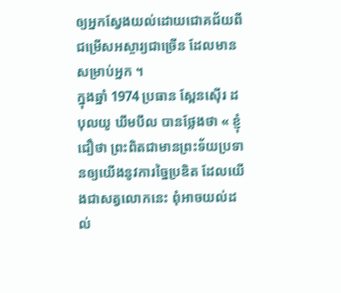ឲ្យអ្នកស្វែងយល់ដោយជោគជ័យពីជម្រើសអស្ចារ្យជាច្រើន ដែលមានសម្រាប់អ្នក ។
ក្នុងឆ្នាំ 1974 ប្រធាន ស្ពែនស៊ើរ ដបុលយូ ឃឹមបឹល បានថ្លែងថា « ខ្ញុំជឿថា ព្រះពិតជាមានព្រះទ័យប្រទានឲ្យយើងនូវការច្នៃប្រឌិត ដែលយើងជាសត្វលោកនេះ ពុំអាចយល់ដល់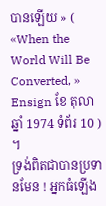បានឡើយ » ( «When the World Will Be Converted, » Ensign ខែ តុលា ឆ្នាំ 1974 ទំព័រ 10 ) ។
ទ្រង់ពិតជាបានប្រទានមែន ! អ្នកធំឡើង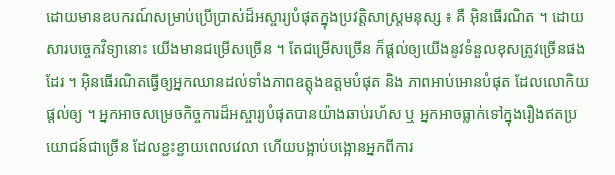ដោយមានឧបករណ៍សម្រាប់ប្រើប្រាស់ដ៏អស្ចារ្យបំផុតក្នុងប្រវត្តិសាស្ត្រមនុស្ស ៖ គឺ អ៊ិនធើរណិត ។ ដោយសារបច្ចេកវិទ្យានោះ យើងមានជម្រើសច្រើន ។ តែជម្រើសច្រើន ក៏ផ្ដល់ឲ្យយើងនូវទំនួលខុសត្រូវច្រើនផងដែរ ។ អ៊ិនធើរណិតធ្វើឲ្យអ្នកឈានដល់ទាំងភាពឧត្ដុងឧត្ដមបំផុត និង ភាពអាប់អោនបំផុត ដែលលោកិយផ្ដល់ឲ្យ ។ អ្នកអាចសម្រេចកិច្ចការដ៏អស្ចារ្យបំផុតបានយ៉ាងឆាប់រហ័ស ឬ អ្នកអាចធ្លាក់ទៅក្នុងរឿងឥតប្រយោជន៍ជាច្រើន ដែលខ្ជះខ្ជាយពេលវេលា ហើយបង្អាប់បង្អោនអ្នកពីការ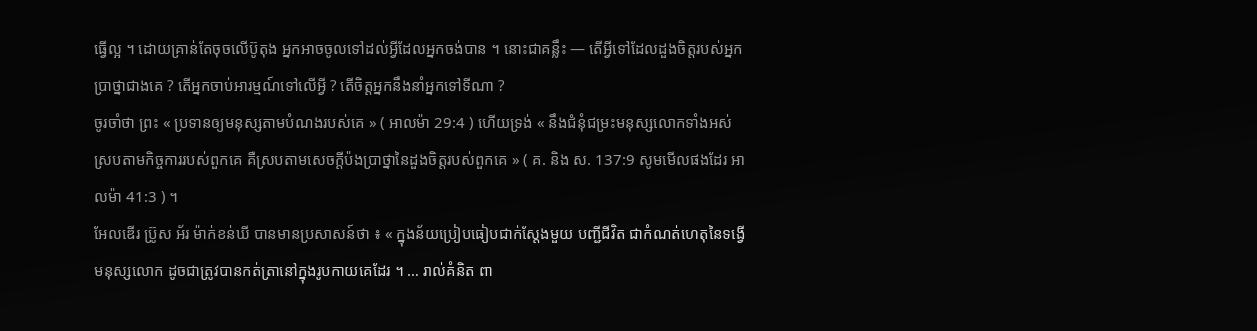ធ្វើល្អ ។ ដោយគ្រាន់តែចុចលើប៊ូតុង អ្នកអាចចូលទៅដល់អ្វីដែលអ្នកចង់បាន ។ នោះជាគន្លឹះ — តើអ្វីទៅដែលដួងចិត្តរបស់អ្នកប្រាថ្នាជាងគេ ? តើអ្នកចាប់អារម្មណ៍ទៅលើអ្វី ? តើចិត្តអ្នកនឹងនាំអ្នកទៅទីណា ?
ចូរចាំថា ព្រះ « ប្រទានឲ្យមនុស្សតាមបំណងរបស់គេ » ( អាលម៉ា 29:4 ) ហើយទ្រង់ « នឹងជំនុំជម្រះមនុស្សលោកទាំងអស់ ស្របតាមកិច្ចការរបស់ពួកគេ គឺស្របតាមសេចក្ដីប៉ងប្រាថ្នានៃដួងចិត្តរបស់ពួកគេ » ( គ. និង ស. 137:9 សូមមើលផងដែរ អាលម៉ា 41:3 ) ។
អែលឌើរ ប្រ៊ូស អ័រ ម៉ាក់ខន់ឃី បានមានប្រសាសន៍ថា ៖ « ក្នុងន័យប្រៀបធៀបជាក់ស្ដែងមួយ បញ្ជីជីវិត ជាកំណត់ហេតុនៃទង្វើមនុស្សលោក ដូចជាត្រូវបានកត់ត្រានៅក្នុងរូបកាយគេដែរ ។ … រាល់គំនិត ពា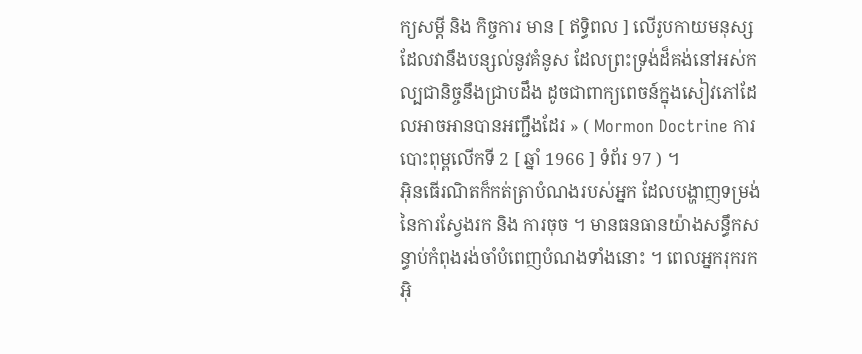ក្យសម្ដី និង កិច្ចការ មាន [ ឥទ្ធិពល ] លើរូបកាយមនុស្ស ដែលវានឹងបន្សល់នូវគំនូស ដែលព្រះទ្រង់ដ៏គង់នៅអស់កល្បជានិច្ចនឹងជ្រាបដឹង ដូចជាពាក្យពេចន៍ក្នុងសៀវភៅដែលអាចអានបានអញ្ជឹងដែរ » ( Mormon Doctrine ការបោះពុម្ពលើកទី 2 [ ឆ្នាំ 1966 ] ទំព័រ 97 ) ។
អ៊ិនធើរណិតក៏កត់ត្រាបំណងរបស់អ្នក ដែលបង្ហាញទម្រង់នៃការស្វែងរក និង ការចុច ។ មានធនធានយ៉ាងសន្ធឹកសន្ធាប់កំពុងរង់ចាំបំពេញបំណងទាំងនោះ ។ ពេលអ្នករុករកអ៊ិ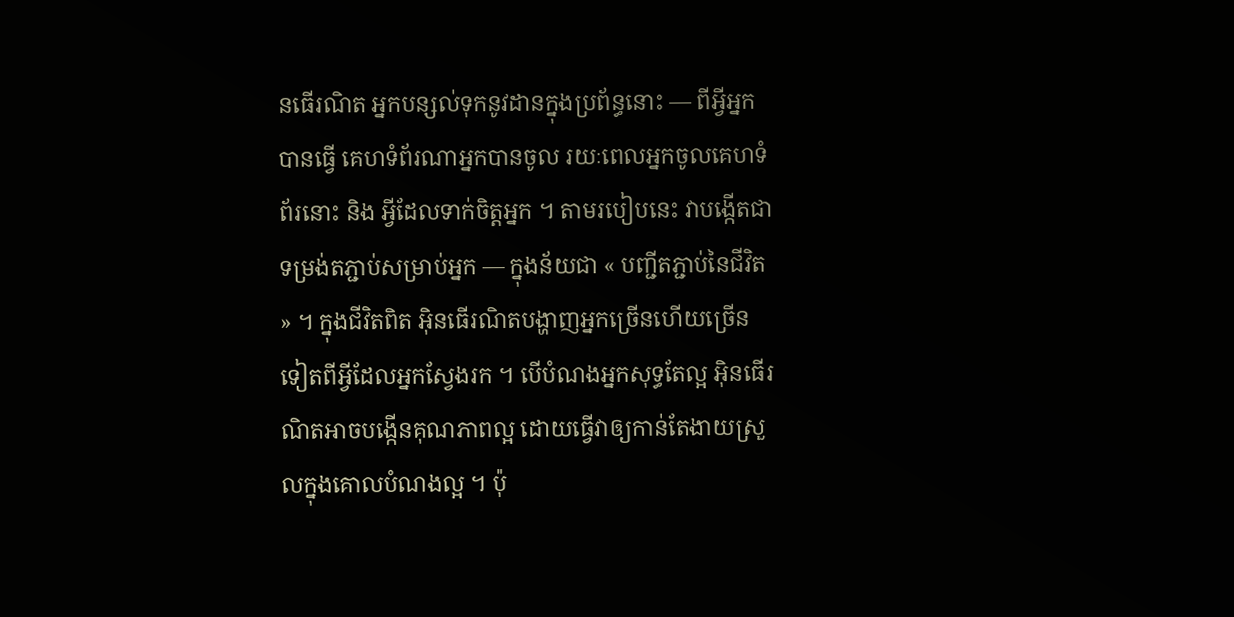នធើរណិត អ្នកបន្សល់ទុកនូវដានក្នុងប្រព័ន្ធនោះ — ពីអ្វីអ្នកបានធ្វើ គេហទំព័រណាអ្នកបានចូល រយៈពេលអ្នកចូលគេហទំព័រនោះ និង អ្វីដែលទាក់ចិត្តអ្នក ។ តាមរបៀបនេះ វាបង្កើតជាទម្រង់តភ្ជាប់សម្រាប់អ្នក — ក្នុងន័យជា « បញ្ជីតភ្ជាប់នៃជីវិត » ។ ក្នុងជីវិតពិត អ៊ិនធើរណិតបង្ហាញអ្នកច្រើនហើយច្រើនទៀតពីអ្វីដែលអ្នកស្វែងរក ។ បើបំណងអ្នកសុទ្ធតែល្អ អ៊ិនធើរណិតអាចបង្កើនគុណភាពល្អ ដោយធ្វើវាឲ្យកាន់តែងាយស្រួលក្នុងគោលបំណងល្អ ។ ប៉ុ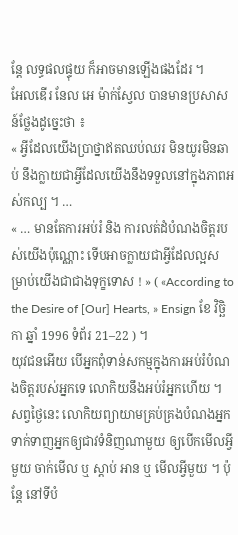ន្តែ លទ្ធផលផ្ទុយ ក៏អាចមានឡើងផងដែរ ។
អែលឌើរ នែល អេ ម៉ាក់ស្វែល បានមានប្រសាសន៍ថ្លែងដូច្នេះថា ៖
« អ្វីដែលយើងប្រាថ្នាឥតឈប់ឈរ មិនយូរមិនឆាប់ នឹងក្លាយជាអ្វីដែលយើងនឹងទទួលនៅក្នុងភាពអស់កល្ប ។ …
« … មានតែការអប់រំ និង ការលត់ដំបំណងចិត្តរបស់យើងប៉ុណ្ណោះ ទើបអាចក្លាយជាអ្វីដែលល្អសម្រាប់យើងជាជាងទុក្ខទោស ! » ( «According to the Desire of [Our] Hearts, » Ensign ខែ វិច្ឆិកា ឆ្នាំ 1996 ទំព័រ 21–22 ) ។
យុវជនអើយ បើអ្នកពុំទាន់សកម្មក្នុងការអប់រំបំណងចិត្តរបស់អ្នកទេ លោកិយនឹងអប់រំអ្នកហើយ ។ សព្វថ្ងៃនេះ លោកិយព្យាយាមគ្រប់គ្រងបំណងអ្នក ទាក់ទាញអ្នកឲ្យជាវទំនិញណាមួយ ឲ្យបើកមើលអ្វីមួយ ចាក់មើល ឬ ស្ដាប់ អាន ឬ មើលអ្វីមួយ ។ ប៉ុន្តែ នៅទីបំ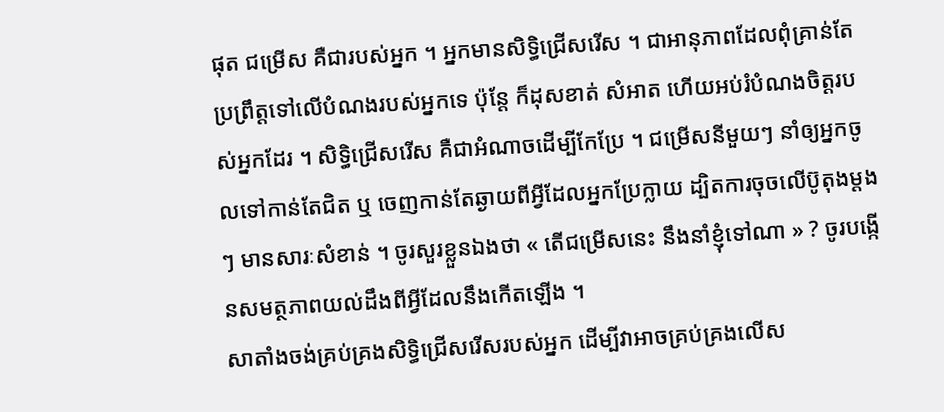ផុត ជម្រើស គឺជារបស់អ្នក ។ អ្នកមានសិទ្ធិជ្រើសរើស ។ ជាអានុភាពដែលពុំគ្រាន់តែប្រព្រឹត្តទៅលើបំណងរបស់អ្នកទេ ប៉ុន្តែ ក៏ដុសខាត់ សំអាត ហើយអប់រំបំណងចិត្តរបស់អ្នកដែរ ។ សិទ្ធិជ្រើសរើស គឺជាអំណាចដើម្បីកែប្រែ ។ ជម្រើសនីមួយៗ នាំឲ្យអ្នកចូលទៅកាន់តែជិត ឬ ចេញកាន់តែឆ្ងាយពីអ្វីដែលអ្នកប្រែក្លាយ ដ្បិតការចុចលើប៊ូតុងម្ដងៗ មានសារៈសំខាន់ ។ ចូរសួរខ្លួនឯងថា « តើជម្រើសនេះ នឹងនាំខ្ញុំទៅណា » ? ចូរបង្កើនសមត្ថភាពយល់ដឹងពីអ្វីដែលនឹងកើតឡើង ។
សាតាំងចង់គ្រប់គ្រងសិទ្ធិជ្រើសរើសរបស់អ្នក ដើម្បីវាអាចគ្រប់គ្រងលើស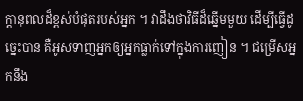ក្តានុពលដ៏ខ្ពស់បំផុតរបស់អ្នក ។ វាដឹងថាវិធីដ៏ឆ្នើមមួយ ដើម្បីធ្វើដូច្នេះបាន គឺអូសទាញអ្នកឲ្យអ្នកធ្លាក់ទៅក្នុងការញៀន ។ ជម្រើសអ្នកនឹង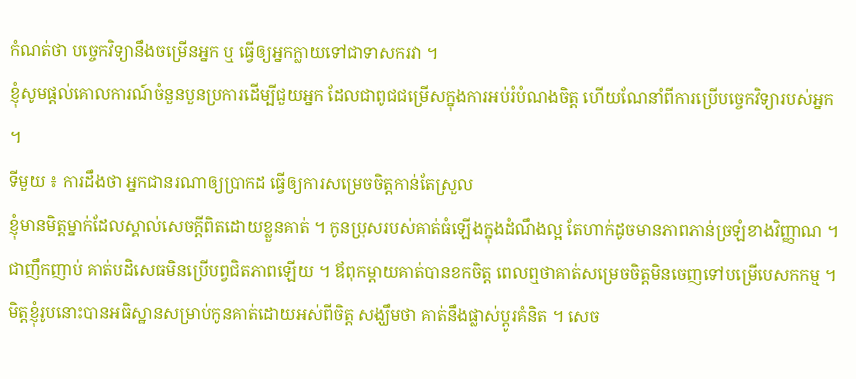កំណត់ថា បច្ចេកវិទ្យានឹងចម្រើនអ្នក ឬ ធ្វើឲ្យអ្នកក្លាយទៅជាទាសករវា ។
ខ្ញុំសូមផ្ដល់គោលការណ៍ចំនួនបួនប្រការដើម្បីជួយអ្នក ដែលជាពូជជម្រើសក្នុងការអប់រំបំណងចិត្ត ហើយណែនាំពីការប្រើបច្ចេកវិទ្យារបស់អ្នក ។
ទីមួយ ៖ ការដឹងថា អ្នកជានរណាឲ្យប្រាកដ ធ្វើឲ្យការសម្រេចចិត្តកាន់តែស្រួល
ខ្ញុំមានមិត្តម្នាក់ដែលស្គាល់សេចក្ដីពិតដោយខ្លួនគាត់ ។ កូនប្រុសរបស់គាត់ធំឡើងក្នុងដំណឹងល្អ តែហាក់ដូចមានភាពភាន់ច្រឡំខាងវិញ្ញាណ ។ ជាញឹកញាប់ គាត់បដិសេធមិនប្រើបព្វជិតភាពឡើយ ។ ឪពុកម្ដាយគាត់បានខកចិត្ត ពេលឮថាគាត់សម្រេចចិត្តមិនចេញទៅបម្រើបេសកកម្ម ។ មិត្តខ្ញុំរូបនោះបានអធិស្ឋានសម្រាប់កូនគាត់ដោយអស់ពីចិត្ត សង្ឃឹមថា គាត់នឹងផ្លាស់ប្ដូរគំនិត ។ សេច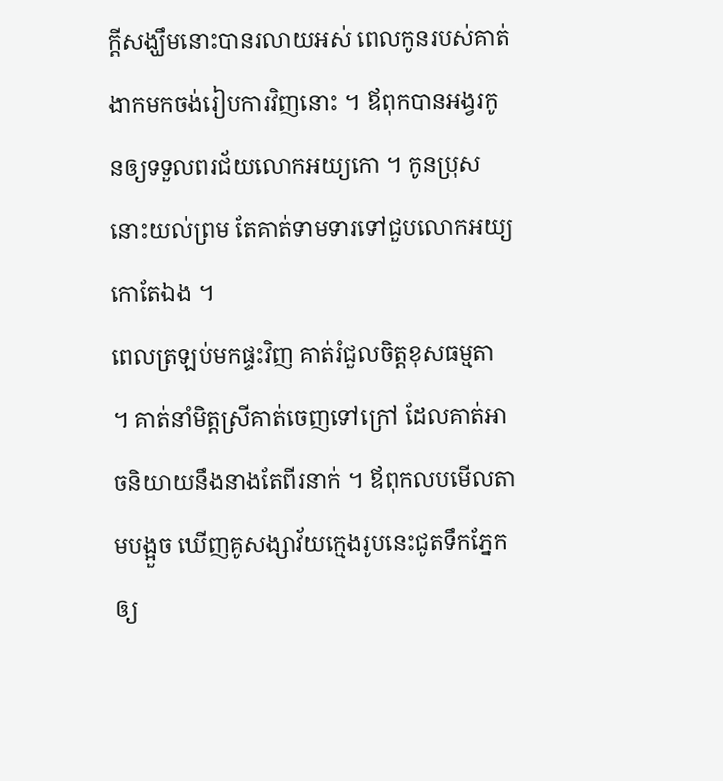ក្ដីសង្ឃឹមនោះបានរលាយអស់ ពេលកូនរបស់គាត់ងាកមកចង់រៀបការវិញនោះ ។ ឪពុកបានអង្វរកូនឲ្យទទួលពរជ័យលោកអយ្យកោ ។ កូនប្រុសនោះយល់ព្រម តែគាត់ទាមទារទៅជួបលោកអយ្យកោតែឯង ។
ពេលត្រឡប់មកផ្ទះវិញ គាត់រំជួលចិត្តខុសធម្មតា ។ គាត់នាំមិត្តស្រីគាត់ចេញទៅក្រៅ ដែលគាត់អាចនិយាយនឹងនាងតែពីរនាក់ ។ ឪពុកលបមើលតាមបង្អួច ឃើញគូសង្សាវ័យក្មេងរូបនេះជូតទឹកភ្នែកឲ្យ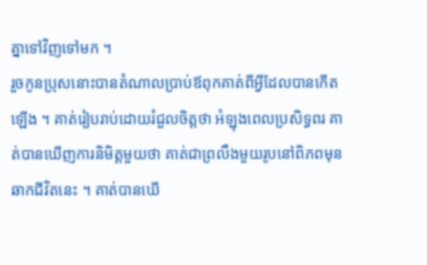គ្នាទៅវិញទៅមក ។
រួចកូនប្រុសនោះបានតំណាលប្រាប់ឪពុកគាត់ពីអ្វីដែលបានកើតឡើង ។ គាត់រៀបរាប់ដោយរំជួលចិត្តថា អំឡុងពេលប្រសិទ្ធពរ គាត់បានឃើញការនិមិត្តមួយថា គាត់ជាព្រលឹងមួយរូបនៅពិភពមុនឆាកជីវិតនេះ ។ គាត់បានឃើ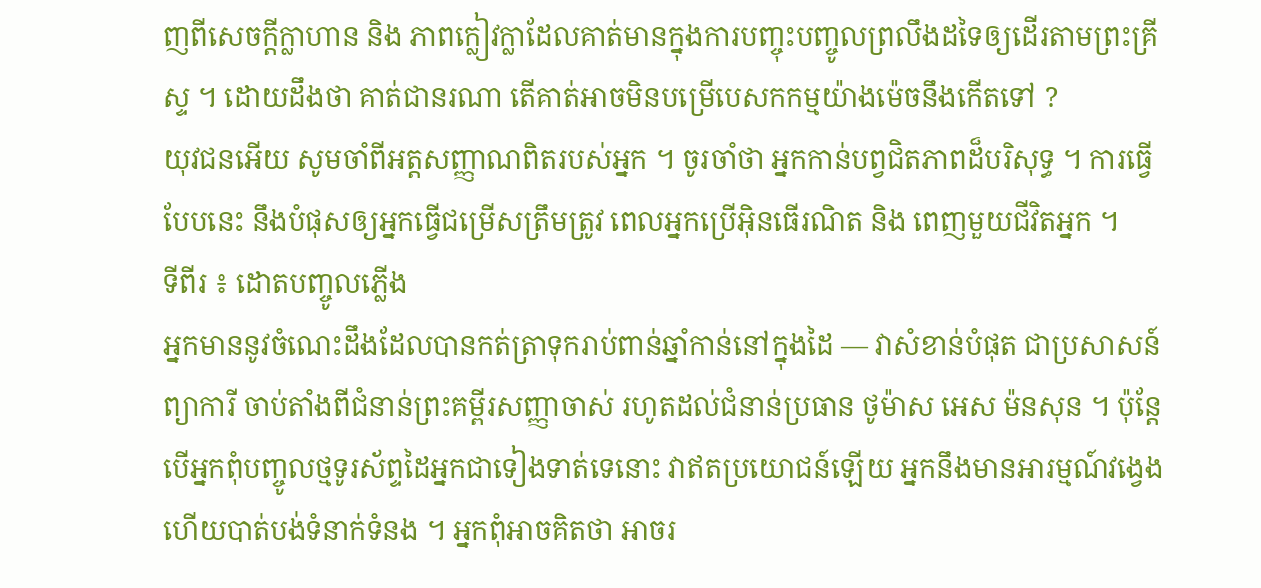ញពីសេចក្ដីក្លាហាន និង ភាពក្លៀវក្លាដែលគាត់មានក្នុងការបញ្ចុះបញ្ចូលព្រលឹងដទៃឲ្យដើរតាមព្រះគ្រីស្ទ ។ ដោយដឹងថា គាត់ជានរណា តើគាត់អាចមិនបម្រើបេសកកម្មយ៉ាងម៉េចនឹងកើតទៅ ?
យុវជនអើយ សូមចាំពីអត្តសញ្ញាណពិតរបស់អ្នក ។ ចូរចាំថា អ្នកកាន់បព្វជិតភាពដ៏បរិសុទ្ធ ។ ការធ្វើបែបនេះ នឹងបំផុសឲ្យអ្នកធ្វើជម្រើសត្រឹមត្រូវ ពេលអ្នកប្រើអ៊ិនធើរណិត និង ពេញមួយជីវិតអ្នក ។
ទីពីរ ៖ ដោតបញ្ចូលភ្លើង
អ្នកមាននូវចំណេះដឹងដែលបានកត់ត្រាទុករាប់ពាន់ឆ្នាំកាន់នៅក្នុងដៃ — វាសំខាន់បំផុត ជាប្រសាសន៍ព្យាការី ចាប់តាំងពីជំនាន់ព្រះគម្ពីរសញ្ញាចាស់ រហូតដល់ជំនាន់ប្រធាន ថូម៉ាស អេស ម៉នសុន ។ ប៉ុន្តែ បើអ្នកពុំបញ្ចូលថ្មទូរស័ព្ទដៃអ្នកជាទៀងទាត់ទេនោះ វាឥតប្រយោជន៍ឡើយ អ្នកនឹងមានអារម្មណ៍វង្វេង ហើយបាត់បង់ទំនាក់ទំនង ។ អ្នកពុំអាចគិតថា អាចរ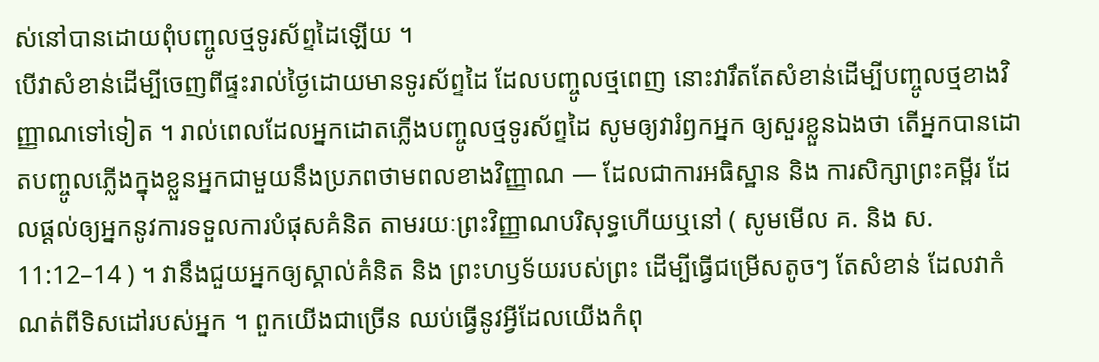ស់នៅបានដោយពុំបញ្ចូលថ្មទូរស័ព្ទដៃឡើយ ។
បើវាសំខាន់ដើម្បីចេញពីផ្ទះរាល់ថ្ងៃដោយមានទូរស័ព្ទដៃ ដែលបញ្ចូលថ្មពេញ នោះវារឹតតែសំខាន់ដើម្បីបញ្ចូលថ្មខាងវិញ្ញាណទៅទៀត ។ រាល់ពេលដែលអ្នកដោតភ្លើងបញ្ចូលថ្មទូរស័ព្ទដៃ សូមឲ្យវារំឭកអ្នក ឲ្យសួរខ្លួនឯងថា តើអ្នកបានដោតបញ្ចូលភ្លើងក្នុងខ្លួនអ្នកជាមួយនឹងប្រភពថាមពលខាងវិញ្ញាណ — ដែលជាការអធិស្ឋាន និង ការសិក្សាព្រះគម្ពីរ ដែលផ្ដល់ឲ្យអ្នកនូវការទទួលការបំផុសគំនិត តាមរយៈព្រះវិញ្ញាណបរិសុទ្ធហើយឬនៅ ( សូមមើល គ. និង ស. 11:12–14 ) ។ វានឹងជួយអ្នកឲ្យស្គាល់គំនិត និង ព្រះហឫទ័យរបស់ព្រះ ដើម្បីធ្វើជម្រើសតូចៗ តែសំខាន់ ដែលវាកំណត់ពីទិសដៅរបស់អ្នក ។ ពួកយើងជាច្រើន ឈប់ធ្វើនូវអ្វីដែលយើងកំពុ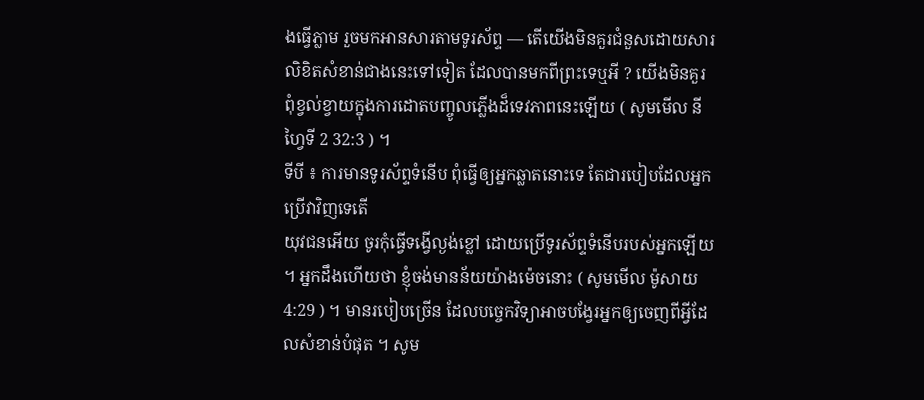ងធ្វើភ្លាម រួចមកអានសារតាមទូរស័ព្ទ — តើយើងមិនគួរជំនួសដោយសារលិខិតសំខាន់ជាងនេះទៅទៀត ដែលបានមកពីព្រះទេឬអី ? យើងមិនគួរពុំខ្វល់ខ្វាយក្នុងការដោតបញ្ចូលភ្លើងដ៏ទេវភាពនេះឡើយ ( សូមមើល នីហ្វៃទី 2 32:3 ) ។
ទីបី ៖ ការមានទូរស័ព្ទទំនើប ពុំធ្វើឲ្យអ្នកឆ្លាតនោះទេ តែជារបៀបដែលអ្នកប្រើវាវិញទេតើ
យុវជនអើយ ចូរកុំធ្វើទង្វើល្ងង់ខ្លៅ ដោយប្រើទូរស័ព្ទទំនើបរបស់អ្នកឡើយ ។ អ្នកដឹងហើយថា ខ្ញុំចង់មានន័យយ៉ាងម៉េចនោះ ( សូមមើល ម៉ូសាយ 4:29 ) ។ មានរបៀបច្រើន ដែលបច្ចេកវិទ្យាអាចបង្វែរអ្នកឲ្យចេញពីអ្វីដែលសំខាន់បំផុត ។ សូម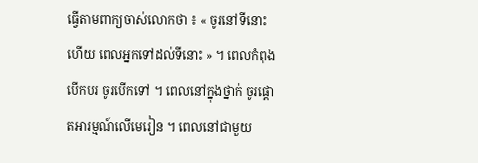ធ្វើតាមពាក្យចាស់លោកថា ៖ « ចូរនៅទីនោះហើយ ពេលអ្នកទៅដល់ទីនោះ » ។ ពេលកំពុងបើកបរ ចូរបើកទៅ ។ ពេលនៅក្នុងថ្នាក់ ចូរផ្ដោតអារម្មណ៍លើមេរៀន ។ ពេលនៅជាមួយ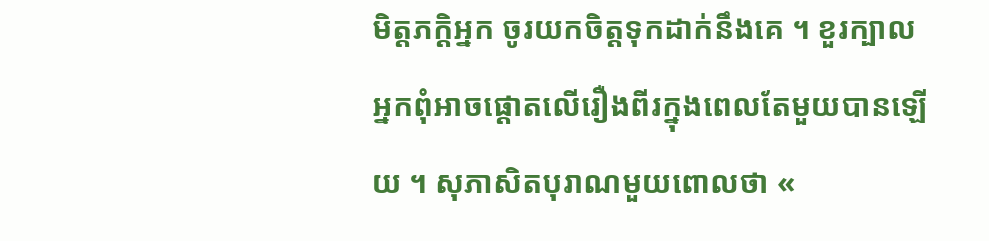មិត្តភក្ដិអ្នក ចូរយកចិត្តទុកដាក់នឹងគេ ។ ខួរក្បាលអ្នកពុំអាចផ្ដោតលើរឿងពីរក្នុងពេលតែមួយបានឡើយ ។ សុភាសិតបុរាណមួយពោលថា «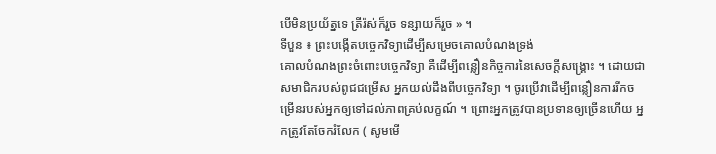បើមិនប្រយ័ត្នទេ ត្រីរ៉ស់ក៏រួច ទន្សាយក៏រួច » ។
ទីបួន ៖ ព្រះបង្កើតបច្ចេកវិទ្យាដើម្បីសម្រេចគោលបំណងទ្រង់
គោលបំណងព្រះចំពោះបច្ចេកវិទ្យា គឺដើម្បីពន្លឿនកិច្ចការនៃសេចក្ដីសង្គ្រោះ ។ ដោយជាសមាជិករបស់ពូជជម្រើស អ្នកយល់ដឹងពីបច្ចេកវិទ្យា ។ ចូរប្រើវាដើម្បីពន្លឿនការរីកចម្រើនរបស់អ្នកឲ្យទៅដល់ភាពគ្រប់លក្ខណ៍ ។ ព្រោះអ្នកត្រូវបានប្រទានឲ្យច្រើនហើយ អ្នកត្រូវតែចែករំលែក ( សូមមើ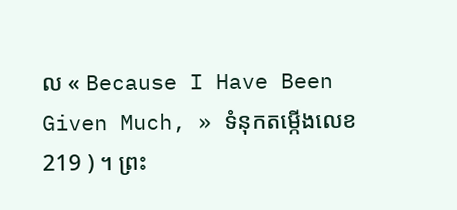ល « Because I Have Been Given Much, » ទំនុកតម្កើងលេខ 219 ) ។ ព្រះ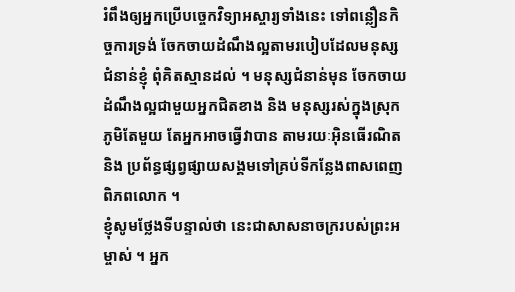រំពឹងឲ្យអ្នកប្រើបច្ចេកវិទ្យាអស្ចារ្យទាំងនេះ ទៅពន្លឿនកិច្ចការទ្រង់ ចែកចាយដំណឹងល្អតាមរបៀបដែលមនុស្សជំនាន់ខ្ញុំ ពុំគិតស្មានដល់ ។ មនុស្សជំនាន់មុន ចែកចាយដំណឹងល្អជាមួយអ្នកជិតខាង និង មនុស្សរស់ក្នុងស្រុកភូមិតែមួយ តែអ្នកអាចធ្វើវាបាន តាមរយៈអ៊ិនធើរណិត និង ប្រព័ន្ធផ្សព្វផ្សាយសង្គមទៅគ្រប់ទីកន្លែងពាសពេញពិភពលោក ។
ខ្ញុំសូមថ្លែងទីបន្ទាល់ថា នេះជាសាសនាចក្ររបស់ព្រះអម្ចាស់ ។ អ្នក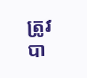ត្រូវបា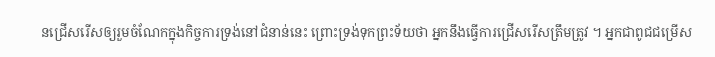នជ្រើសរើសឲ្យរួមចំណែកក្នុងកិច្ចការទ្រង់នៅជំនាន់នេះ ព្រោះទ្រង់ទុកព្រះទ័យថា អ្នកនឹងធ្វើការជ្រើសរើសត្រឹមត្រូវ ។ អ្នកជាពូជជម្រើស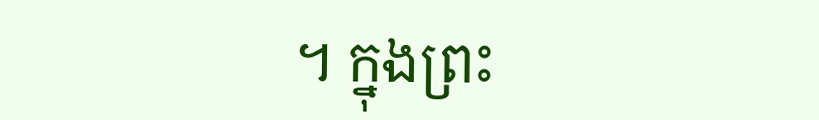។ ក្នុងព្រះ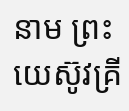នាម ព្រះយេស៊ូវគ្រី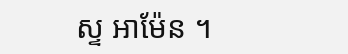ស្ទ អាម៉ែន ។